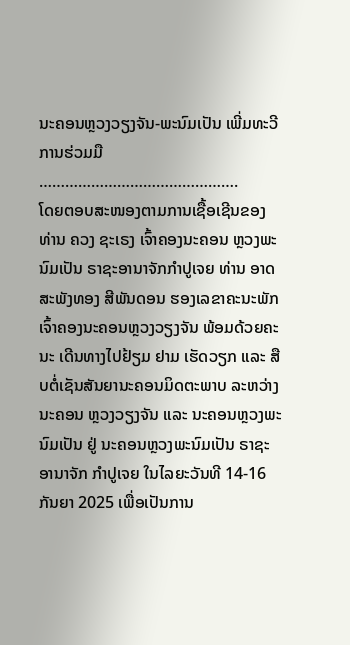ນະຄອນຫຼວງວຽງຈັນ-ພະນົມເປັນ ເພີ່ມທະວີການຮ່ວມມື
……………………………………….
ໂດຍຕອບສະໜອງຕາມການເຊື້ອເຊີນຂອງ ທ່ານ ຄວງ ຊະເຣງ ເຈົ້າຄອງນະຄອນ ຫຼວງພະນົມເປັນ ຣາຊະອານາຈັກກຳປູເຈຍ ທ່ານ ອາດສະພັງທອງ ສີພັນດອນ ຮອງເລຂາຄະນະພັກ ເຈົ້າຄອງນະຄອນຫຼວງວຽງຈັນ ພ້ອມດ້ວຍຄະນະ ເດີນທາງໄປຢ້ຽມ ຢາມ ເຮັດວຽກ ແລະ ສືບຕໍ່ເຊັນສັນຍານະຄອນມິດຕະພາບ ລະຫວ່າງ ນະຄອນ ຫຼວງວຽງຈັນ ແລະ ນະຄອນຫຼວງພະນົມເປັນ ຢູ່ ນະຄອນຫຼວງພະນົມເປັນ ຣາຊະອານາຈັກ ກຳປູເຈຍ ໃນໄລຍະວັນທີ 14-16 ກັນຍາ 2025 ເພື່ອເປັນການ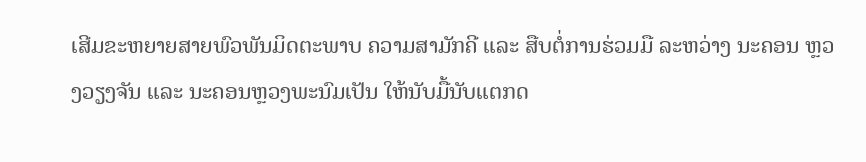ເສີມຂະຫຍາຍສາຍພົວພັນມິດຕະພາບ ຄວາມສາມັກຄີ ແລະ ສືບຕໍ່ການຮ່ວມມື ລະຫວ່າງ ນະຄອນ ຫຼວງວຽງຈັນ ແລະ ນະຄອນຫຼວງພະນົມເປັນ ໃຫ້ນັບມື້ນັບແຕກດ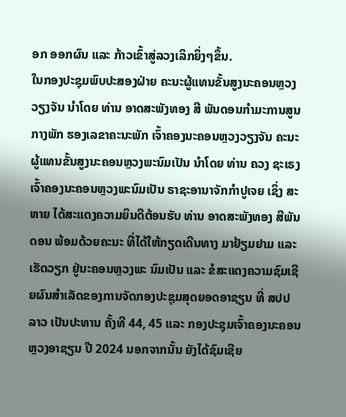ອກ ອອກຜົນ ແລະ ກ້າວເຂົ້າສູ່ລວງເລິກຍິ່ງໆຂຶ້ນ.
ໃນກອງປະຊຸມພົບປະສອງຝ່າຍ ຄະນະຜູ້ແທນຂັ້ນສູງນະຄອນຫຼວງວຽງຈັນ ນໍາໂດຍ ທ່ານ ອາດສະພັງທອງ ສີ ພັນດອນກຳມະການສູນກາງພັກ ຮອງເລຂາຄະນະພັກ ເຈົ້າຄອງນະຄອນຫຼວງວຽງຈັນ ຄະນະຜູ້ແທນຂັ້ນສູງນະຄອນຫຼວງພະນົມເປັນ ນໍາໂດຍ ທ່ານ ຄວງ ຊະເຣງ ເຈົ້າຄອງນະຄອນຫຼວງພະນົມເປັນ ຣາຊະອານາຈັກກຳປູເຈຍ ເຊິ່ງ ສະຫາຍ ໄດ້ສະແດງຄວາມຍິນດີຕ້ອນຮັບ ທ່ານ ອາດສະພັງທອງ ສີພັນດອນ ພ້ອມດ້ວຍຄະນະ ທີ່ໄດ້ໃຫ້ກຽດເດີນທາງ ມາຢ້ຽມຢາມ ແລະ ເຮັດວຽກ ຢູ່ນະຄອນຫຼວງພະ ນົມເປັນ ແລະ ຂໍສະແດງຄວາມຊົມເຊີຍຜົນສໍາເລັດຂອງການຈັດກອງປະຊຸມສຸດຍອດອາຊຽນ ທີ່ ສປປ ລາວ ເປັນປະທານ ຄັ້ງທີ 44, 45 ແລະ ກອງປະຊຸມເຈົ້າຄອງນະຄອນຫຼວງອາຊຽນ ປີ 2024 ນອກຈາກນັ້ນ ຍັງໄດ້ຊົມເຊີຍ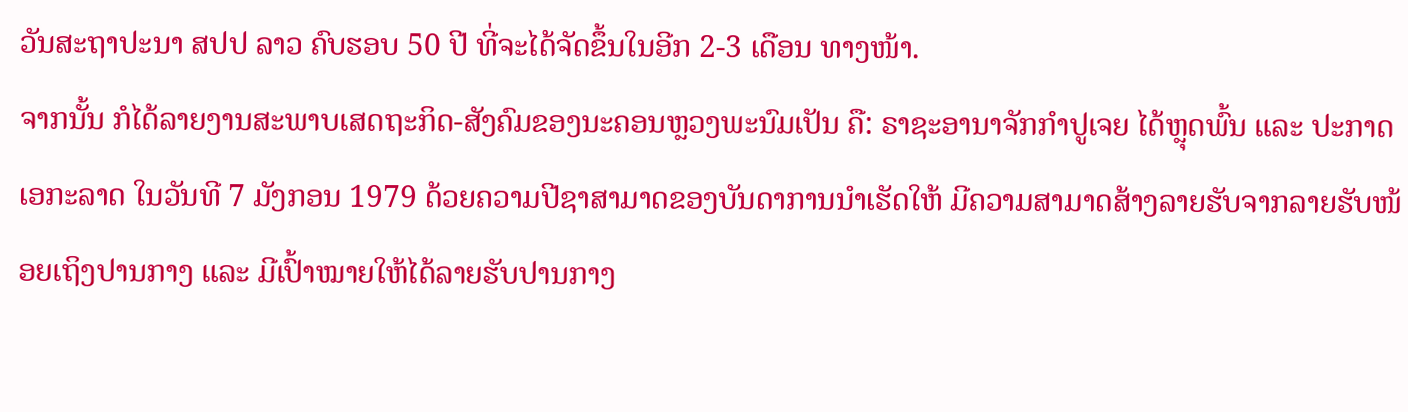ວັນສະຖາປະນາ ສປປ ລາວ ຄົບຮອບ 50 ປີ ທີ່ຈະໄດ້ຈັດຂຶ້ນໃນອີກ 2-3 ເດືອນ ທາງໜ້າ.
ຈາກນັ້ນ ກໍໄດ້ລາຍງານສະພາບເສດຖະກິດ-ສັງຄົມຂອງນະຄອນຫຼວງພະນົມເປັນ ຄື: ຣາຊະອານາຈັກກຳປູເຈຍ ໄດ້ຫຼຸດພົ້ນ ແລະ ປະກາດເອກະລາດ ໃນວັນທີ 7 ມັງກອນ 1979 ດ້ວຍຄວາມປີຊາສາມາດຂອງບັນດາການນໍາເຮັດໃຫ້ ມີຄວາມສາມາດສ້າງລາຍຮັບຈາກລາຍຮັບໜ້ອຍເຖິງປານກາງ ແລະ ມີເປົ້າໝາຍໃຫ້ໄດ້ລາຍຮັບປານກາງ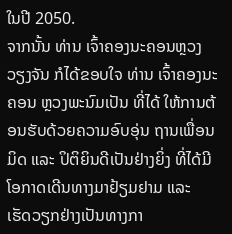ໃນປີ 2050.
ຈາກນັ້ນ ທ່ານ ເຈົ້າຄອງນະຄອນຫຼວງວຽງຈັນ ກໍໄດ້ຂອບໃຈ ທ່ານ ເຈົ້າຄອງນະຄອນ ຫຼວງພະນົມເປັນ ທີ່ໄດ້ ໃຫ້ການຕ້ອນຮັບດ້ວຍຄວາມອົບອຸ່ນ ຖານເພື່ອນມິດ ແລະ ປິຕິຍິນດີເປັນຢ່າງຍິ່ງ ທີ່ໄດ້ມີໂອກາດເດີນທາງມາຢ້ຽມຢາມ ແລະ ເຮັດວຽກຢ່າງເປັນທາງກາ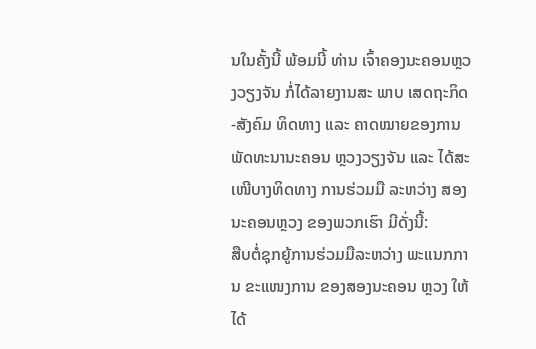ນໃນຄັ້ງນີ້ ພ້ອມນີ້ ທ່ານ ເຈົ້າຄອງນະຄອນຫຼວງວຽງຈັນ ກໍ່ໄດ້ລາຍງານສະ ພາບ ເສດຖະກິດ-ສັງຄົມ ທິດທາງ ແລະ ຄາດໝາຍຂອງການພັດທະນານະຄອນ ຫຼວງວຽງຈັນ ແລະ ໄດ້ສະເໜີບາງທິດທາງ ການຮ່ວມມື ລະຫວ່າງ ສອງນະຄອນຫຼວງ ຂອງພວກເຮົາ ມີດັ່ງນີ້:
ສືບຕໍ່ຊຸກຍູ້ການຮ່ວມມືລະຫວ່າງ ພະແນກການ ຂະແໜງການ ຂອງສອງນະຄອນ ຫຼວງ ໃຫ້ໄດ້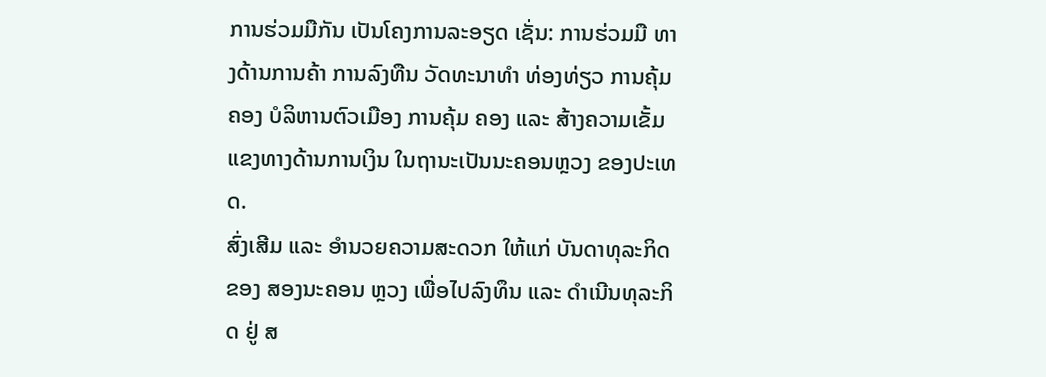ການຮ່ວມມືກັນ ເປັນໂຄງການລະອຽດ ເຊັ່ນ: ການຮ່ວມມື ທາງດ້ານການຄ້າ ການລົງທືນ ວັດທະນາທຳ ທ່ອງທ່ຽວ ການຄຸ້ມຄອງ ບໍລິຫານຕົວເມືອງ ການຄຸ້ມ ຄອງ ແລະ ສ້າງຄວາມເຂັ້ມແຂງທາງດ້ານການເງິນ ໃນຖານະເປັນນະຄອນຫຼວງ ຂອງປະເທດ.
ສົ່ງເສີມ ແລະ ອຳນວຍຄວາມສະດວກ ໃຫ້ແກ່ ບັນດາທຸລະກິດ ຂອງ ສອງນະຄອນ ຫຼວງ ເພື່ອໄປລົງທຶນ ແລະ ດໍາເນີນທຸລະກິດ ຢູ່ ສ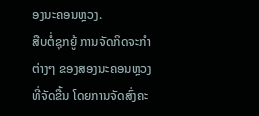ອງນະຄອນຫຼວງ.
ສືບຕໍ່ຊຸກຍູ້ ການຈັດກິດຈະກຳຕ່າງໆ ຂອງສອງນະຄອນຫຼວງ ທີ່ຈັດຂື້ນ ໂດຍການຈັດສົ່ງຄະ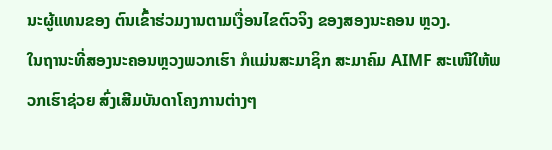ນະຜູ້ແທນຂອງ ຕົນເຂົ້າຮ່ວມງານຕາມເງື່ອນໄຂຕົວຈິງ ຂອງສອງນະຄອນ ຫຼວງ.
ໃນຖານະທີ່ສອງນະຄອນຫຼວງພວກເຮົາ ກໍແມ່ນສະມາຊິກ ສະມາຄົມ AIMF ສະເໜີໃຫ້ພວກເຮົາຊ່ວຍ ສົ່ງເສີມບັນດາໂຄງການຕ່າງໆ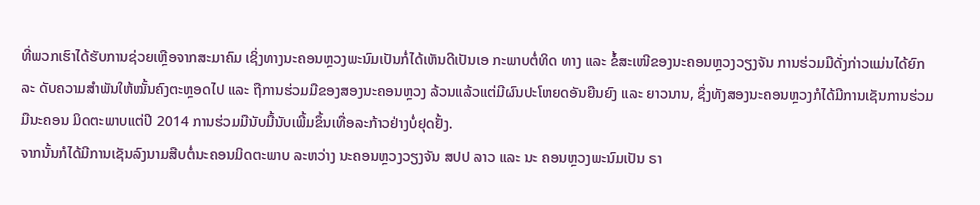ທີ່ພວກເຮົາໄດ້ຮັບການຊ່ວຍເຫຼືອຈາກສະມາຄົມ ເຊິ່ງທາງນະຄອນຫຼວງພະນົມເປັນກໍ່ໄດ້ເຫັນດີເປັນເອ ກະພາບຕໍ່ທິດ ທາງ ແລະ ຂໍ້ສະເໜີຂອງນະຄອນຫຼວງວຽງຈັນ ການຮ່ວມມືດັ່ງກ່າວແມ່ນໄດ້ຍົກລະ ດັບຄວາມສຳພັນໃຫ້ໝັ້ນຄົງຕະຫຼອດໄປ ແລະ ຖືການຮ່ວມມືຂອງສອງນະຄອນຫຼວງ ລ້ວນແລ້ວແຕ່ມີຜົນປະໂຫຍດອັນຍືນຍົງ ແລະ ຍາວນານ, ຊຶ່ງທັງສອງນະຄອນຫຼວງກໍໄດ້ມີການເຊັນການຮ່ວມມືນະຄອນ ມິດຕະພາບແຕ່ປີ 2014 ການຮ່ວມມືນັບມື້ນັບເພີ້ມຂຶ້ນເທື່ອລະກ້າວຢ່າງບໍ່ຢຸດຢັ້ງ.
ຈາກນັ້ນກໍໄດ້ມີການເຊັນລົງນາມສືບຕໍ່ນະຄອນມິດຕະພາບ ລະຫວ່າງ ນະຄອນຫຼວງວຽງຈັນ ສປປ ລາວ ແລະ ນະ ຄອນຫຼວງພະນົມເປັນ ຣາ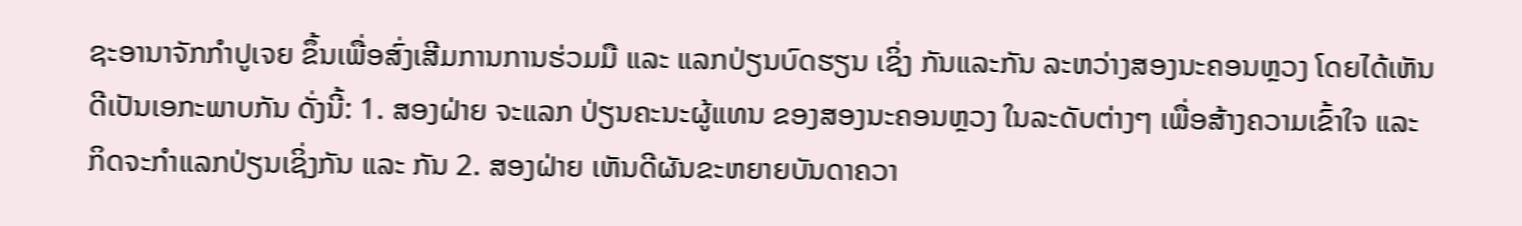ຊະອານາຈັກກຳປູເຈຍ ຂຶ້ນເພື່ອສົ່ງເສີມການການຮ່ວມມື ແລະ ແລກປ່ຽນບົດຮຽນ ເຊິ່ງ ກັນແລະກັນ ລະຫວ່າງສອງນະຄອນຫຼວງ ໂດຍໄດ້ເຫັນດີເປັນເອກະພາບກັນ ດັ່ງນີ້: 1. ສອງຝ່າຍ ຈະແລກ ປ່ຽນຄະນະຜູ້ແທນ ຂອງສອງນະຄອນຫຼວງ ໃນລະດັບຕ່າງໆ ເພື່ອສ້າງຄວາມເຂົ້າໃຈ ແລະ ກິດຈະກຳແລກປ່ຽນເຊິ່ງກັນ ແລະ ກັນ 2. ສອງຝ່າຍ ເຫັນດີຜັນຂະຫຍາຍບັນດາຄວາ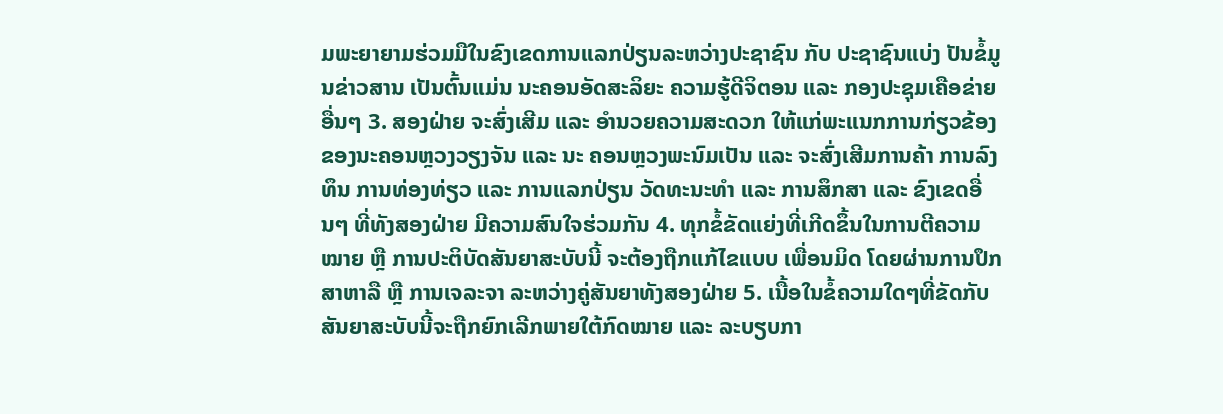ມພະຍາຍາມຮ່ວມມືໃນຂົງເຂດການແລກປ່ຽນລະຫວ່າງປະຊາຊົນ ກັບ ປະຊາຊົນແບ່ງ ປັນຂໍ້ມູນຂ່າວສານ ເປັນຕົ້ນແມ່ນ ນະຄອນອັດສະລິຍະ ຄວາມຮູ້ດີຈິຕອນ ແລະ ກອງປະຊຸມເຄືອຂ່າຍ ອື່ນໆ 3. ສອງຝ່າຍ ຈະສົ່ງເສີມ ແລະ ອຳນວຍຄວາມສະດວກ ໃຫ້ແກ່ພະແນກການກ່ຽວຂ້ອງ ຂອງນະຄອນຫຼວງວຽງຈັນ ແລະ ນະ ຄອນຫຼວງພະນົມເປັນ ແລະ ຈະສົ່ງເສີມການຄ້າ ການລົງທຶນ ການທ່ອງທ່ຽວ ແລະ ການແລກປ່ຽນ ວັດທະນະທໍາ ແລະ ການສຶກສາ ແລະ ຂົງເຂດອື່ນໆ ທີ່ທັງສອງຝ່າຍ ມີຄວາມສົນໃຈຮ່ວມກັນ 4. ທຸກຂໍ້ຂັດແຍ່ງທີ່ເກີດຂຶ້ນໃນການຕີຄວາມໝາຍ ຫຼື ການປະຕິບັດສັນຍາສະບັບນີ້ ຈະຕ້ອງຖືກແກ້ໄຂແບບ ເພື່ອນມິດ ໂດຍຜ່ານການປຶກສາຫາລື ຫຼື ການເຈລະຈາ ລະຫວ່າງຄູ່ສັນຍາທັງສອງຝ່າຍ 5. ເນື້ອໃນຂໍ້ຄວາມໃດໆທີ່ຂັດກັບສັນຍາສະບັບນີ້ຈະຖືກຍົກເລີກພາຍໃຕ້ກົດໝາຍ ແລະ ລະບຽບກາ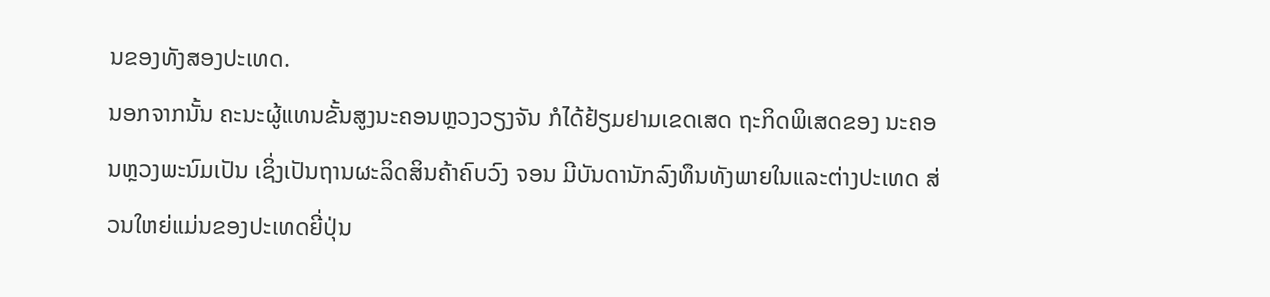ນຂອງທັງສອງປະເທດ.
ນອກຈາກນັ້ນ ຄະນະຜູ້ແທນຂັ້ນສູງນະຄອນຫຼວງວຽງຈັນ ກໍໄດ້ຢ້ຽມຢາມເຂດເສດ ຖະກິດພິເສດຂອງ ນະຄອນຫຼວງພະນົມເປັນ ເຊິ່ງເປັນຖານຜະລິດສິນຄ້າຄົບວົງ ຈອນ ມີບັນດານັກລົງທຶນທັງພາຍໃນແລະຕ່າງປະເທດ ສ່ວນໃຫຍ່ແມ່ນຂອງປະເທດຍີ່ປຸ່ນ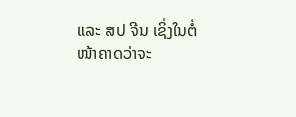ແລະ ສປ ຈີນ ເຊິ່ງໃນຕໍ່ໜ້າຄາດວ່າຈະ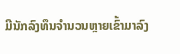ມີນັກລົງທຶນຈໍານວນຫຼາຍເຂົ້າມາລົງ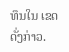ທຶນໃນ ເຂດດັ່ງກ່າວ.